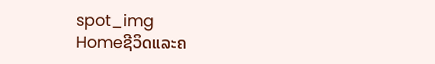spot_img
Homeຊີວິດແລະຄ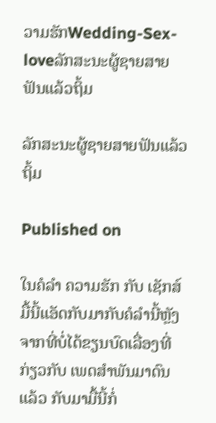ວາມຮັກWedding-Sex-loveລັກສະນະຜູ້ຊາຍສາຍຟັນແລ້ວຖິ້ມ

ລັກສະນະຜູ້ຊາຍສາຍຟັນແລ້ວຖິ້ມ

Published on

ໃນຄໍລຳ ຄວາມຮັກ ກັບ ເຊັກສ໌ ມື້ນີ້ແອັດກັບມາກັບຄໍລຳນີ້ຫຼັງຈາກທີ່ບໍ່ໄດ້ຂຽນບົດເລື່ອງທີ່ກ່ຽວກັບ ເພດສຳພັນມາດົນແລ້ວ ກັບມາມື້ນີ້ກໍ່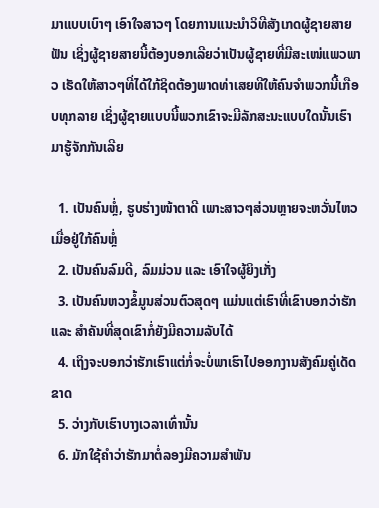ມາແບບເບົາໆ ເອົາໃຈສາວໆ ໂດຍການແນະນຳວິທີສັງເກດຜູ້ຊາຍສາຍຟັນ ເຊິ່ງຜູ້ຊາຍສາຍນີ້ຕ້ອງບອກເລີຍວ່າເປັນຜູ້ຊາຍທີ່ມີສະເໜ່ແພວພາວ ເຮັດໃຫ້ສາວໆທີ່ໄດ້ໃກ້ຊິດຕ້ອງພາດທ່າເສຍທີໃຫ້ຄົນຈຳພວກນີ້ເກືອບທຸກລາຍ ເຊິ່ງຜູ້ຊາຍແບບນີ້ພວກເຂົາຈະມີລັກສະນະແບບໃດນັ້ນເຮົາມາຮູ້ຈັກກັນເລີຍ

  1. ເປັນຄົນຫຼໍ່, ຮູບຮ່າງໜ້າຕາດີ ເພາະສາວໆສ່ວນຫຼາຍຈະຫວັ່ນໄຫວເມື່ອຢູ່ໃກ້ຄົນຫຼໍ່
  2. ເປັນຄົນລົມດີ, ລົມມ່ວນ ແລະ ເອົາໃຈຜູ້ຍິງເກັ່ງ
  3. ເປັນຄົນຫວງຂໍ້ມູນສ່ວນຕົວສຸດໆ ແມ່ນແຕ່ເຮົາທີ່ເຂົາບອກວ່າຮັກ ແລະ ສຳຄັນທີ່ສຸດເຂົາກໍ່ຍັງມີຄວາມລັບໄດ້
  4. ເຖິງຈະບອກວ່າຮັກເຮົາແຕ່ກໍ່ຈະບໍ່ພາເຮົາໄປອອກງານສັງຄົມຄູ່ເດັດຂາດ
  5. ວ່າງກັບເຮົາບາງເວລາເທົ່ານັ້ນ
  6. ມັກໃຊ້ຄຳວ່າຮັກມາຕໍ່ລອງມີຄວາມສຳພັນ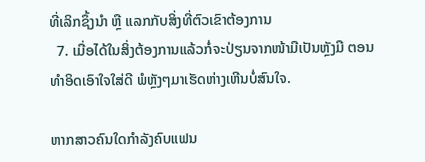ທີ່ເລິກຊຶ້ງນຳ ຫຼື ແລກກັບສິ່ງທີ່ຕົວເຂົາຕ້ອງການ
  7. ເມື່ອໄດ້ໃນສິ່ງຕ້ອງການແລ້ວກໍ່ຈະປ່ຽນຈາກໜ້າມືເປັນຫຼັງມື ຕອນທຳອິດເອົາໃຈໃສ່ດີ ພໍຫຼັງໆມາເຮັດຫ່າງເຫີນບໍ່ສົນໃຈ.

ຫາກສາວຄົນໃດກຳລັງຄົບແຟນ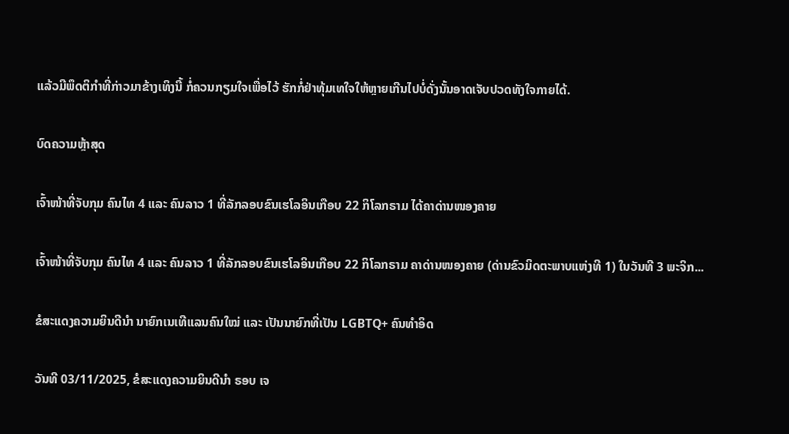ແລ້ວມີພຶດຕິກຳທີ່ກ່າວມາຂ້າງເທິງນີ້ ກໍ່ຄວນກຽມໃຈເພື່ອໄວ້ ຮັກກໍ່ຢ່າທຸ້ມເທໃຈໃຫ້ຫຼາຍເກີນໄປບໍ່ດັ່ງນັ້ນອາດເຈັບປວດທັງໃຈກາຍໄດ້.

ບົດຄວາມຫຼ້າສຸດ

ເຈົ້າໜ້າທີ່ຈັບກຸມ ຄົນໄທ 4 ແລະ ຄົນລາວ 1 ທີ່ລັກລອບຂົນເຮໂລອິນເກືອບ 22 ກິໂລກຣາມ ໄດ້ຄາດ່ານໜອງຄາຍ

ເຈົ້າໜ້າທີ່ຈັບກຸມ ຄົນໄທ 4 ແລະ ຄົນລາວ 1 ທີ່ລັກລອບຂົນເຮໂລອິນເກືອບ 22 ກິໂລກຣາມ ຄາດ່ານໜອງຄາຍ (ດ່ານຂົວມິດຕະພາບແຫ່ງທີ 1) ໃນວັນທີ 3 ພະຈິກ...

ຂໍສະແດງຄວາມຍິນດີນຳ ນາຍົກເນເທີແລນຄົນໃໝ່ ແລະ ເປັນນາຍົກທີ່ເປັນ LGBTQ+ ຄົນທຳອິດ

ວັນທີ 03/11/2025, ຂໍສະແດງຄວາມຍິນດີນຳ ຣອບ ເຈ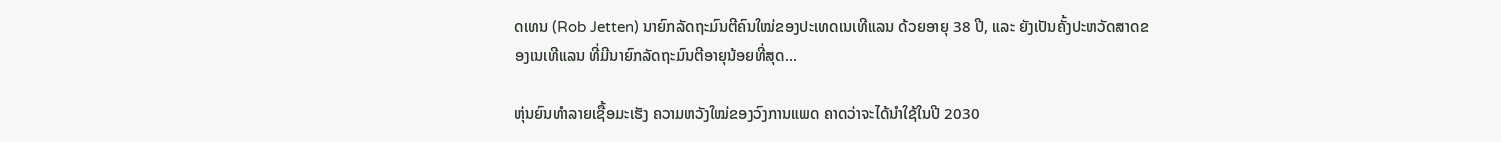ດເທນ (Rob Jetten) ນາຍົກລັດຖະມົນຕີຄົນໃໝ່ຂອງປະເທດເນເທີແລນ ດ້ວຍອາຍຸ 38 ປີ, ແລະ ຍັງເປັນຄັ້ງປະຫວັດສາດຂອງເນເທີແລນ ທີ່ມີນາຍົກລັດຖະມົນຕີອາຍຸນ້ອຍທີ່ສຸດ...

ຫຸ່ນຍົນທຳລາຍເຊື້ອມະເຮັງ ຄວາມຫວັງໃໝ່ຂອງວົງການແພດ ຄາດວ່າຈະໄດ້ນໍາໃຊ້ໃນປີ 2030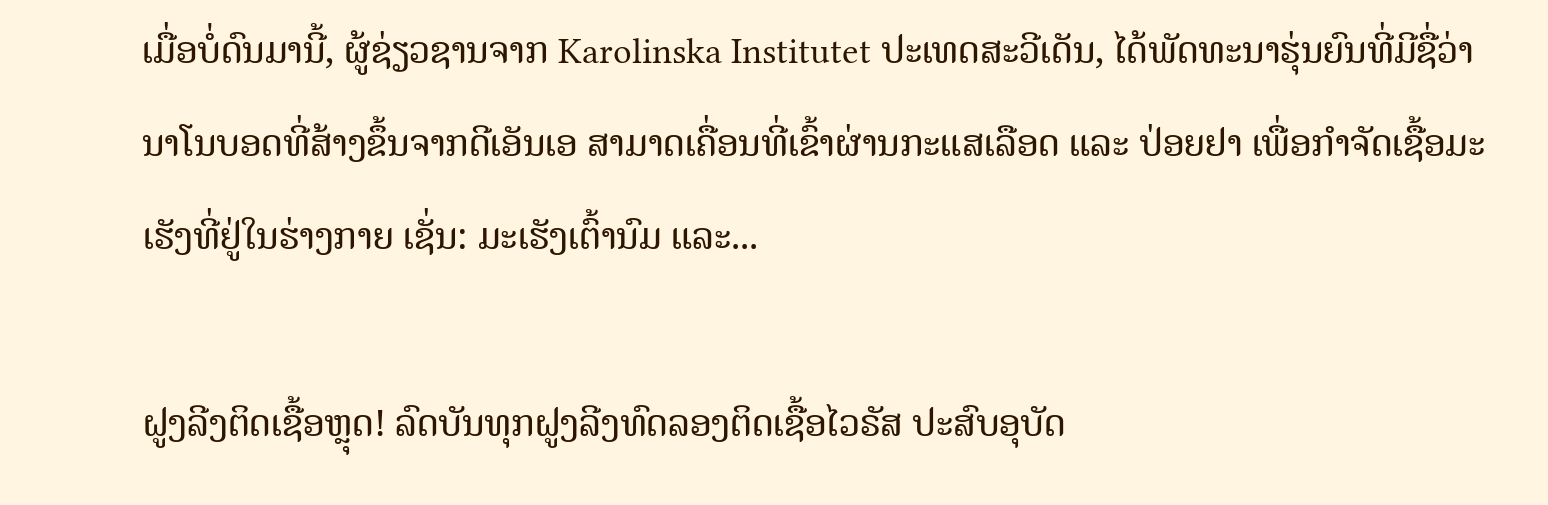ເມື່ອບໍ່ດົນມານີ້, ຜູ້ຊ່ຽວຊານຈາກ Karolinska Institutet ປະເທດສະວີເດັນ, ໄດ້ພັດທະນາຮຸ່ນຍົນທີ່ມີຊື່ວ່າ ນາໂນບອດທີ່ສ້າງຂຶ້ນຈາກດີເອັນເອ ສາມາດເຄື່ອນທີ່ເຂົ້າຜ່ານກະແສເລືອດ ແລະ ປ່ອຍຢາ ເພື່ອກຳຈັດເຊື້ອມະເຮັງທີ່ຢູ່ໃນຮ່າງກາຍ ເຊັ່ນ: ມະເຮັງເຕົ້ານົມ ແລະ...

ຝູງລີງຕິດເຊື້ອຫຼຸດ! ລົດບັນທຸກຝູງລີງທົດລອງຕິດເຊື້ອໄວຣັສ ປະສົບອຸບັດ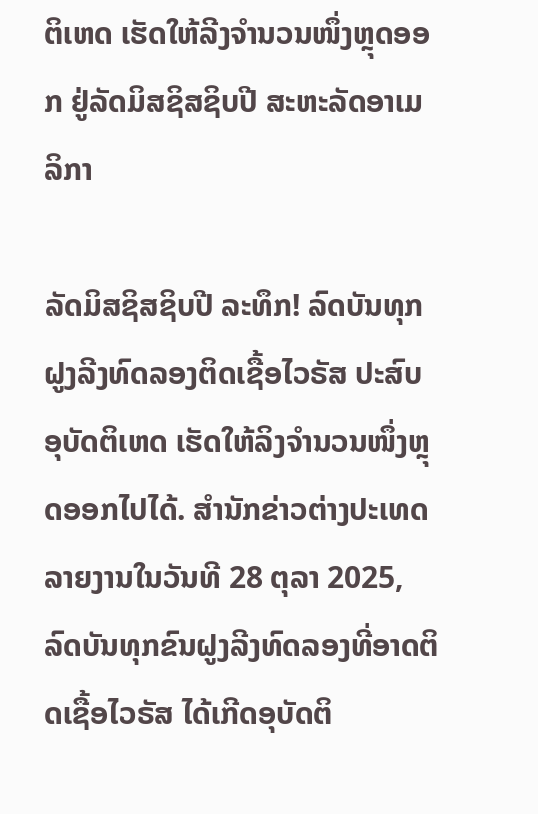ຕິເຫດ ເຮັດໃຫ້ລີງຈຳນວນໜຶ່ງຫຼຸດອອກ ຢູ່ລັດມິສຊິສຊິບປີ ສະຫະລັດອາເມລິກາ

ລັດມິສຊິສຊິບປີ ລະທຶກ! ລົດບັນທຸກຝູງລີງທົດລອງຕິດເຊື້ອໄວຣັສ ປະສົບອຸບັດຕິເຫດ ເຮັດໃຫ້ລິງຈຳນວນໜຶ່ງຫຼຸດອອກໄປໄດ້. ສຳນັກຂ່າວຕ່າງປະເທດລາຍງານໃນວັນທີ 28 ຕຸລາ 2025, ລົດບັນທຸກຂົນຝູງລີງທົດລອງທີ່ອາດຕິດເຊື້ອໄວຣັສ ໄດ້ເກີດອຸບັດຕິ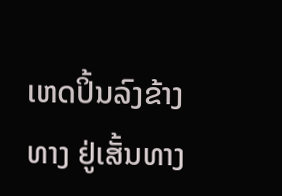ເຫດປິ້ນລົງຂ້າງທາງ ຢູ່ເສັ້ນທາງ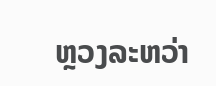ຫຼວງລະຫວ່າ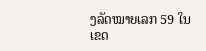ງລັດໝາຍເລກ 59 ໃນເຂດ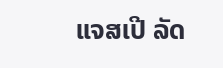ແຈສເປີ ລັດ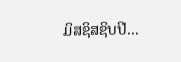ມິສຊິສຊິບປີ...